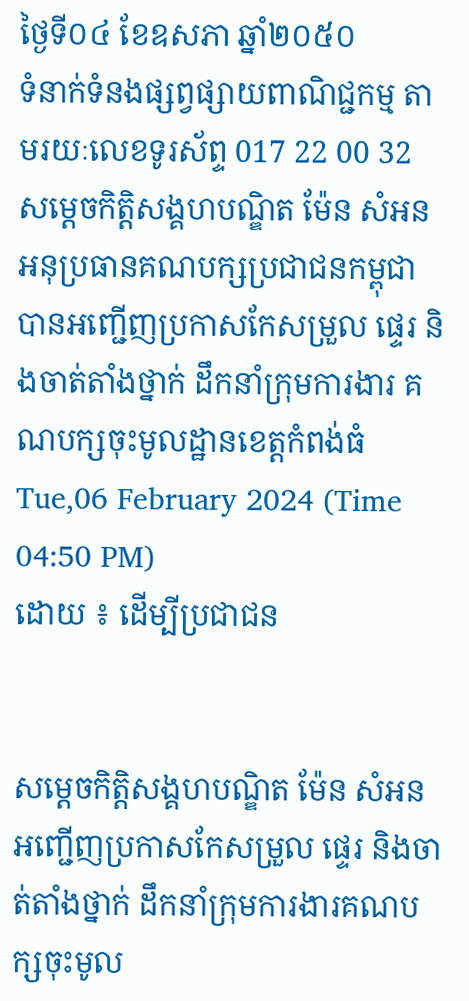ថ្ងៃទី០៤ ខែឧសភា ឆ្នាំ២០៥០
ទំនាក់ទំនងផ្សព្វផ្សាយពាណិជ្ជកម្ម តាមរយៈលេខទូរស័ព្ទ 017 22 00 32
សម្តេចកិត្តិសង្គហបណ្ឌិត ម៉ែន សំអន អនុប្រធានគណបក្សប្រជាជនកម្ពុជា បានអញ្ជើញប្រកាសកែសម្រួល ផ្ទេរ និងចាត់តាំងថ្នាក់ ដឹកនាំក្រុមការងារ គណបក្សចុះមូលដ្ឋានខេត្តកំពង់ធំ
Tue,06 February 2024 (Time 04:50 PM)
ដោយ ៖ ដើម្បីប្រជាជន


សម្តេចកិត្តិសង្គហបណ្ឌិត ម៉ែន សំអន អញ្ជើញប្រកាសកែសម្រួល ផ្ទេរ និងចាត់តាំងថ្នាក់ ដឹកនាំក្រុមការងារគណបក្សចុះមូល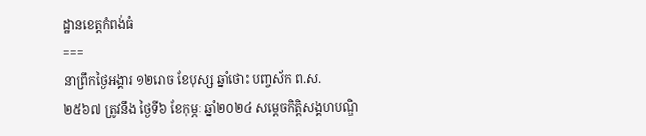ដ្ឋានខេត្តកំពង់ធំ
===
នាព្រឹកថ្ងៃអង្គារ ១២រោច ខែបុស្ស ឆ្នាំថោះ បញ្ចស័ក ព.ស. ២៥៦៧ ត្រូវនឹង ថ្ងៃទី៦ ខែកុម្ភៈ ឆ្នាំ២០២៤ សម្តេចកិត្តិសង្គហបណ្ឌិ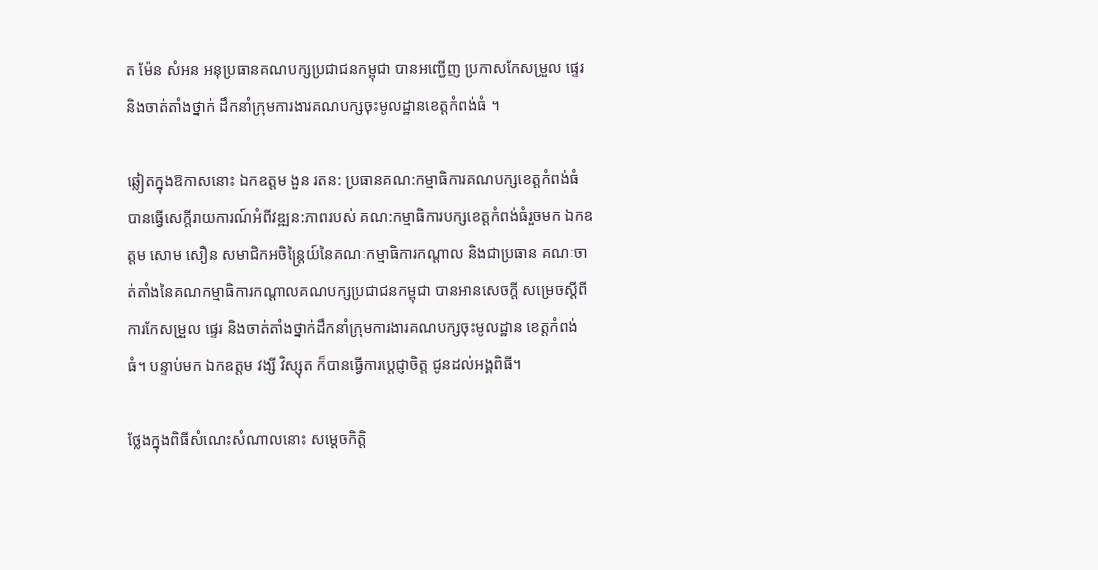ត ម៉ែន សំអន អនុប្រធានគណបក្សប្រជាជនកម្ពុជា បានអញ្ជើញ ប្រកាសកែសម្រួល ផ្ទេរ និងចាត់តាំងថ្នាក់ ដឹកនាំក្រុមការងារគណបក្សចុះមូលដ្ឋានខេត្តកំពង់ធំ ។

ឆ្លៀតក្នុងឱកាសនោះ ឯកឧត្តម ងួន រតន: ប្រធានគណ:កម្មាធិការគណបក្សខេត្តកំពង់ធំ បានធ្វើសេក្តីរាយការណ៍អំពីវឌ្ឍន:ភាពរបស់ គណ:កម្មាធិការបក្សខេត្តកំពង់ធំរួចមក ឯកឧត្តម សោម សឿន សមាជិកអចិន្ត្រៃយ៍នៃគណៈកម្មាធិការកណ្តាល និងជាប្រធាន គណៈចាត់តាំងនៃគណកម្មាធិការកណ្តាលគណបក្សប្រជាជនកម្ពុជា បានអានសេចក្ដី សម្រេចស្ដីពីការកែសម្រួល ផ្ទេរ និងចាត់តាំងថ្នាក់ដឹកនាំក្រុមការងារគណបក្សចុះមូលដ្ឋាន ខេត្តកំពង់ធំ។ បន្ទាប់មក ឯកឧត្តម វង្សី វិស្សុត ក៏បានធ្វើការប្តេជ្ញាចិត្ត ជូនដល់អង្គពិធី។

ថ្លែងក្នុងពិធីសំណេះសំណាលនោះ សម្តេចកិត្តិ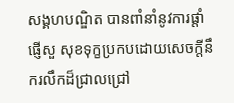សង្គហបណ្ឌិត បានពាំនាំនូវការផ្តាំផ្ញើសួ សុខទុក្ខប្រកបដោយសេចក្តីនឹករលឹកដ៏ជ្រាលជ្រៅ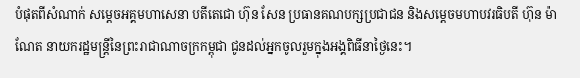បំផុតពីសំណាក់ សម្ដេចអគ្គមហាសេនា បតីតេជោ ហ៊ុន សែន ប្រធានគណបក្សប្រជាជន និងសម្ដេចមហាបវរធិបតី ហ៊ុន ម៉ាណែត នាយករដ្ឋមន្ត្រីនៃព្រះរាជាណាចក្រកម្ពុជា ជូនដល់អ្នកចូលរួមក្នុងអង្គពិធីនាថ្ងៃនេះ។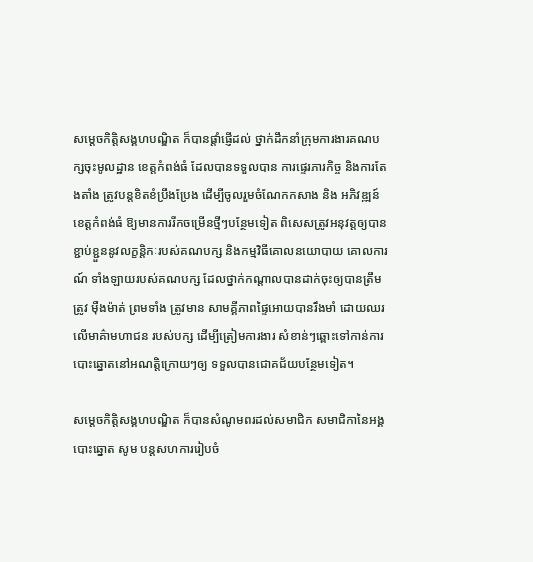សម្តេចកិត្តិសង្គហបណ្ឌិត ក៏បានផ្ដាំផ្ញើដល់ ថ្នាក់ដឹកនាំក្រុមការងារគណបក្សចុះមូលដ្ឋាន ខេត្តកំពង់ធំ ដែលបានទទួលបាន ការផ្ទេរភារកិច្ច និងការតែងតាំង ត្រូវបន្តខិតខំប្រឹងប្រែង ដើម្បីចូលរួមចំណែកកសាង និង អភិវឌ្ឍន៍ខេត្តកំពង់ធំ ឱ្យមានការរីកចម្រើនថ្មីៗបន្ថែមទៀត ពិសេសត្រូវអនុវត្តឲ្យបានខ្ជាប់ខ្ជួននូវលក្ខន្តិកៈរបស់គណបក្ស និងកម្មវិធីគោលនយោបាយ គោលការណ៍ ទាំងឡាយរបស់គណបក្ស ដែលថ្នាក់កណ្ដាលបានដាក់ចុះឲ្យបានត្រឹមត្រូវ ម៉ឺងម៉ាត់ ព្រមទាំង ត្រូវមាន សាមគ្គីភាពផ្ទៃអោយបានរឹងមាំ ដោយឈរលើមាគ៌ាមហាជន របស់បក្ស ដើម្បីត្រៀមការងារ សំខាន់ៗឆ្ពោះទៅកាន់ការបោះឆ្នោតនៅអណត្តិក្រោយៗឲ្យ ទទួលបានជោគជ័យបន្ថែមទៀត។

សម្តេចកិត្តិសង្គហបណ្ឌិត ក៏បានសំណូមពរដល់សមាជិក សមាជិកានៃអង្គបោះឆ្នោត សូម បន្តសហការរៀបចំ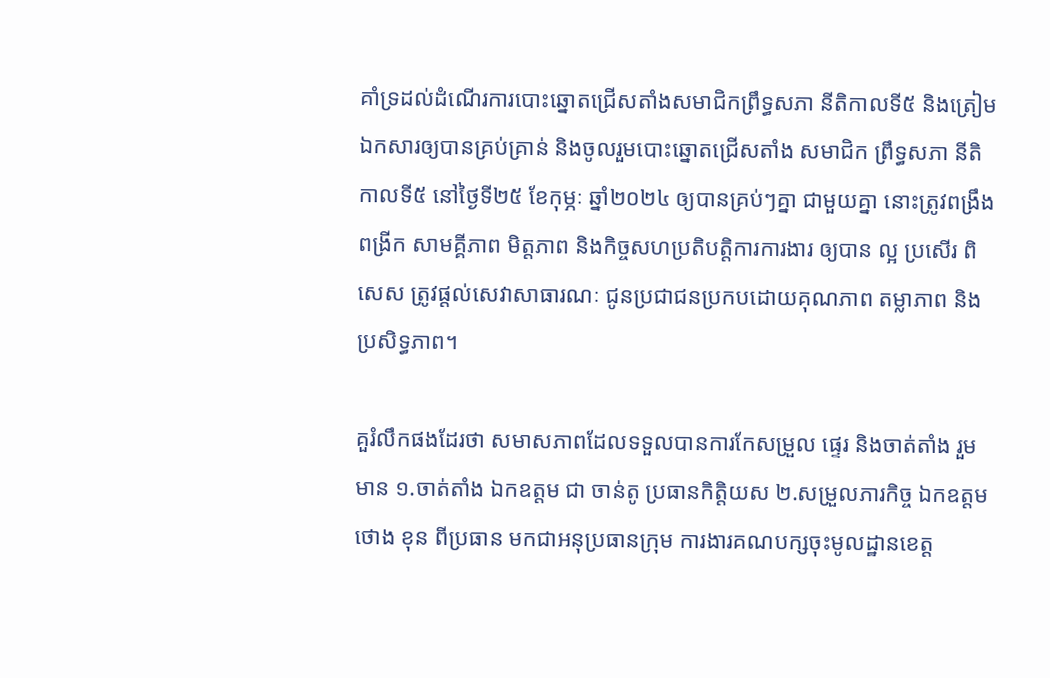គាំទ្រដល់ដំណើរការបោះឆ្នោតជ្រើសតាំងសមាជិកព្រឹទ្ធសភា នីតិកាលទី៥ និងត្រៀមឯកសារឲ្យបានគ្រប់គ្រាន់ និងចូលរួមបោះឆ្នោតជ្រើសតាំង សមាជិក ព្រឹទ្ធសភា នីតិកាលទី៥ នៅថ្ងៃទី២៥ ខែកុម្ភៈ ឆ្នាំ២០២៤ ឲ្យបានគ្រប់ៗគ្នា ជាមួយគ្នា នោះត្រូវពង្រឹង ពង្រីក សាមគ្គីភាព មិត្តភាព និងកិច្ចសហប្រតិបត្តិការការងារ ឲ្យបាន ល្អ ប្រសើរ ពិសេស ត្រូវផ្តល់សេវាសាធារណៈ ជូនប្រជាជនប្រកបដោយគុណភាព តម្លាភាព និង ប្រសិទ្ធភាព។

គួរំលឹកផងដែរថា សមាសភាពដែលទទួលបានការកែសម្រួល ផ្ទេរ និងចាត់តាំង រួមមាន ១.ចាត់តាំង ឯកឧត្តម ជា ចាន់តូ ប្រធានកិត្តិយស ២.សម្រួលភារកិច្ច ឯកឧត្តម ថោង ខុន ពីប្រធាន មកជាអនុប្រធានក្រុម ការងារគណបក្សចុះមូលដ្ឋានខេត្ត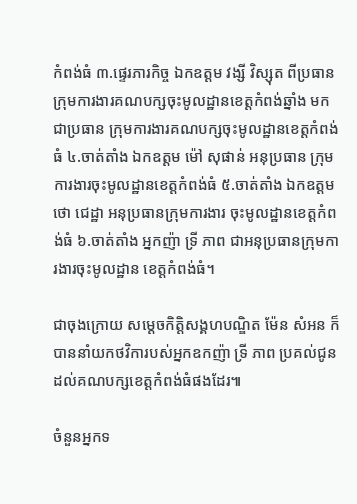កំពង់ធំ ៣.ផ្ទេរភារកិច្ច ឯកឧត្តម វង្សី វិស្សុត ពីប្រធានក្រុមការងារគណបក្សចុះមូលដ្ឋានខេត្តកំពង់ឆ្នាំង មកជាប្រធាន ក្រុមការងារគណបក្សចុះមូលដ្ឋានខេត្តកំពង់ធំ ៤.ចាត់តាំង ឯកឧត្ដម ម៉ៅ សុផាន់ អនុប្រធាន ក្រុមការងារចុះមូលដ្ឋានខេត្តកំពង់ធំ ៥.ចាត់តាំង ឯកឧត្តម ថោ ជេដ្ឋា អនុប្រធានក្រុមការងារ ចុះមូលដ្ឋានខេត្តកំពង់ធំ ៦.ចាត់តាំង អ្នកញ៉ា ទ្រី ភាព ជាអនុប្រធានក្រុមការងារចុះមូលដ្ឋាន ខេត្តកំពង់ធំ។

ជាចុងក្រោយ សម្តេចកិត្តិសង្គហបណ្ឌិត ម៉ែន សំអន ក៏បាននាំយកថវិការបស់អ្នកឧកញ៉ា ទ្រី ភាព ប្រគល់ជូនដល់គណបក្សខេត្តកំពង់ធំផងដែរ៕

ចំនួនអ្នកទ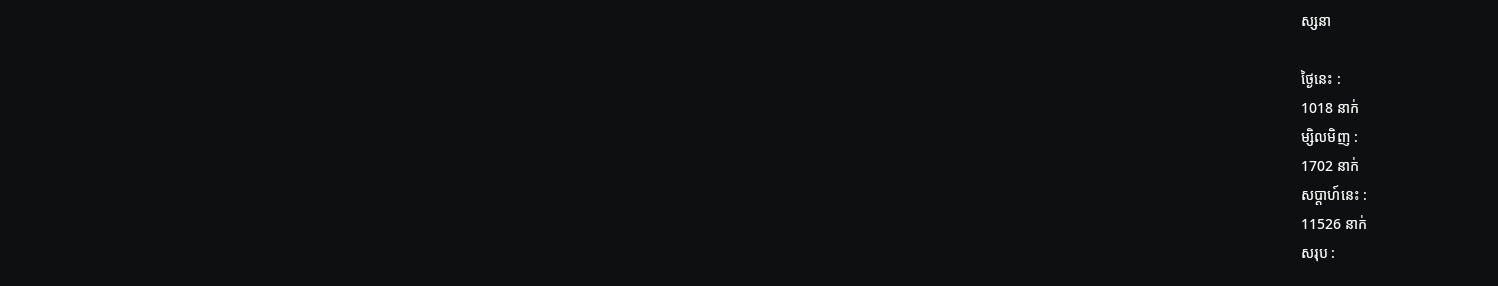ស្សនា

ថ្ងៃនេះ :
1018 នាក់
ម្សិលមិញ :
1702 នាក់
សប្តាហ៍នេះ :
11526 នាក់
សរុប :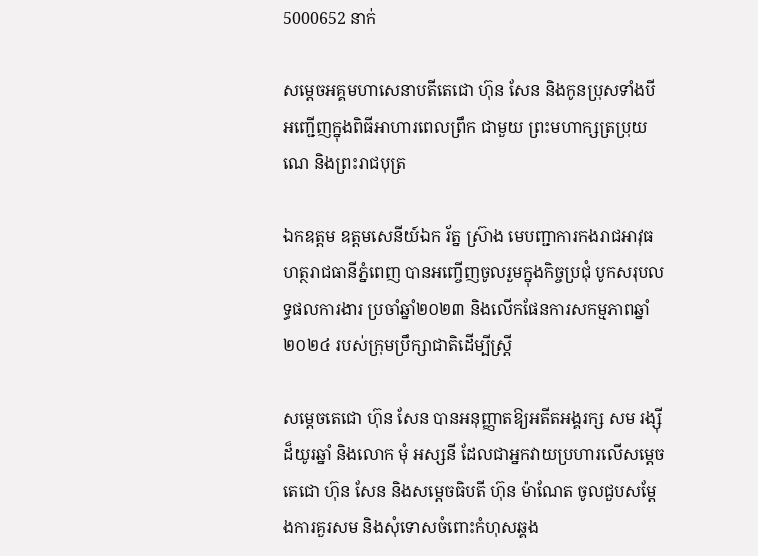5000652 នាក់

សម្ដេចអគ្គមហាសេនាបតីតេជោ ហ៊ុន សែន និងកូនប្រុសទាំងបី អញ្ជើញក្នុងពិធីអាហារពេលព្រឹក ជាមួយ ព្រះមហាក្សត្រប្រុយណេ និងព្រះរាជបុត្រ

ឯកឧត្តម ឧត្តមសេនីយ៍ឯក រ័ត្ន ស្រ៊ាង មេបញ្ជាការកងរាជអាវុធហត្ថរាជធានីភ្នំពេញ បានអញ្ចើញចូលរួមក្នុងកិច្ចប្រជុំ បូកសរុបលទ្ធផលការងារ ប្រចាំឆ្នាំ២០២៣ និងលើកផែនការសកម្មភាពឆ្នាំ២០២៤ របស់ក្រុមប្រឹក្សាជាតិដើម្បីស្ត្រី

សម្តេចតេជោ ហ៊ុន សែន បានអនុញ្ញាតឱ្យអតីតអង្គរក្ស សម រង្ស៊ី ដ៏យូរឆ្នាំ និងលោក មុំ អស្សនី ដែលជាអ្នកវាយប្រហារលើសម្តេចតេជោ ហ៊ុន សែន និងសម្តេចធិបតី ហ៊ុន ម៉ាណែត ចូលជួបសម្តែងការគួរសម និងសុំទោសចំពោះកំហុសឆ្គង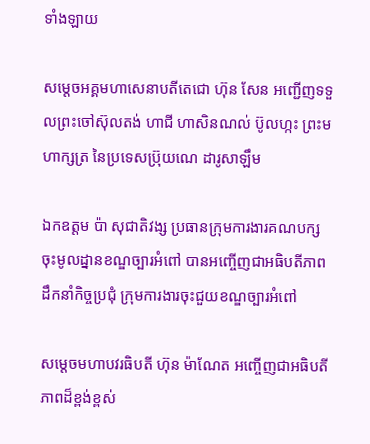ទាំងឡាយ

សម្ដេចអគ្គមហាសេនាបតីតេជោ ហ៊ុន សែន អញ្ជើញទទួលព្រះចៅស៊ុលតង់ ហាជី ហាសិនណល់ ប៊ូលហ្កះ ព្រះមហាក្សត្រ នៃប្រទេសប្រ៊ុយណេ ដារូសាឡឹម

ឯកឧត្តម ប៉ា សុជាតិវង្ស ប្រធានក្រុមការងារគណបក្ស ចុះមូលដ្នានខណ្ឌច្បារអំពៅ បានអញ្ចើញជាអធិបតីភាព ដឹកនាំកិច្ចប្រជុំ ក្រុមការងារចុះជួយខណ្ឌច្បារអំពៅ

សម្ដេចមហាបវរធិបតី ហ៊ុន ម៉ាណែត អញ្ចើញជាអធិបតីភាពដ៏ខ្ពង់ខ្ពស់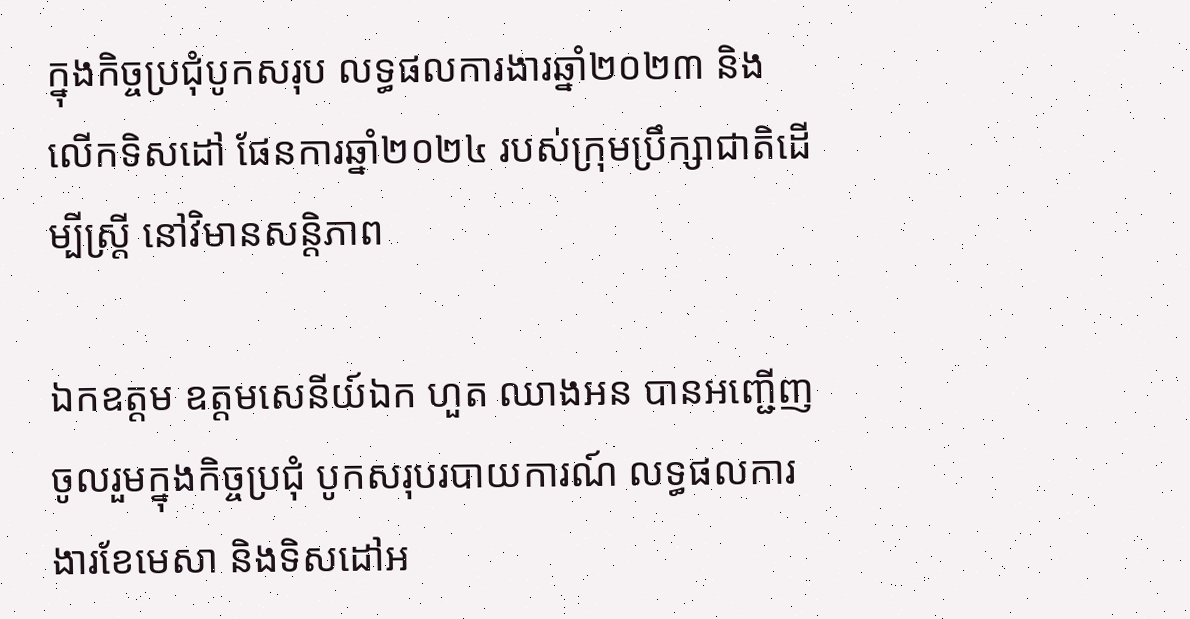ក្នុងកិច្ចប្រជុំបូកសរុប លទ្ធផលការងារឆ្នាំ២០២៣ និងលើកទិសដៅ ផែនការឆ្នាំ២០២៤ របស់ក្រុមប្រឹក្សាជាតិដើម្បីស្ត្រី នៅវិមានសន្តិភាព

ឯកឧត្តម ឧត្តមសេនីយ៍ឯក ហួត ឈាងអន បានអញ្ជើញចូលរួមក្នុងកិច្ចប្រជុំ បូកសរុបរបាយការណ៍ លទ្ធផលការងារខែមេសា និងទិសដៅអ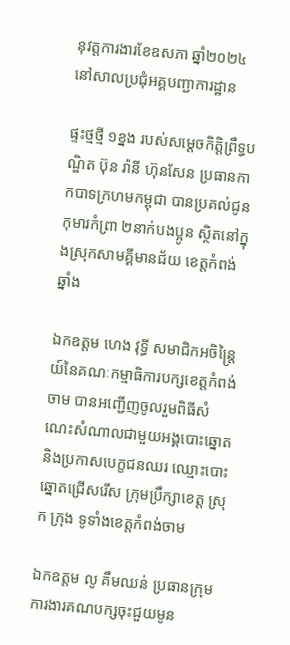នុវត្តការងារខែឧសភា ឆ្នាំ២០២៤ នៅសាលប្រជុំអគ្គបញ្ជាការដ្ឋាន

ផ្ទះថ្មថ្មី ១ខ្នង របស់សម្តេចកិត្តិព្រឹទ្ធបណ្ឌិត ប៊ុន រ៉ានី ហ៊ុនសែន ប្រធានកាកបាទក្រហមកម្ពុជា បានប្រគល់ជូនកុមារកំព្រា ២នាក់បងប្អូន ស្ថិតនៅក្នុងស្រុកសាមគ្គីមានជ័យ ខេត្តកំពង់ឆ្នាំង

ឯកឧត្តម ហេង វុទ្ធី សមាជិកអចិន្ត្រៃយ៍នៃគណៈកម្មាធិការបក្សខេត្តកំពង់ចាម បានអញ្ជើញចូលរួមពិធីសំណេះសំណាលជាមួយអង្គបោះឆ្នោត និងប្រកាសបេក្ខជនឈរ ឈ្មោះបោះឆ្នោតជ្រើសរើស ក្រុមប្រឹក្សាខេត្ត ស្រុក ក្រុង ទូទាំងខេត្តកំពង់ចាម

ឯកឧត្តម លូ គឹមឈន់ ប្រធានក្រុមការងារគណបក្សចុះជួយមូន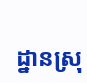ដ្នានស្រុ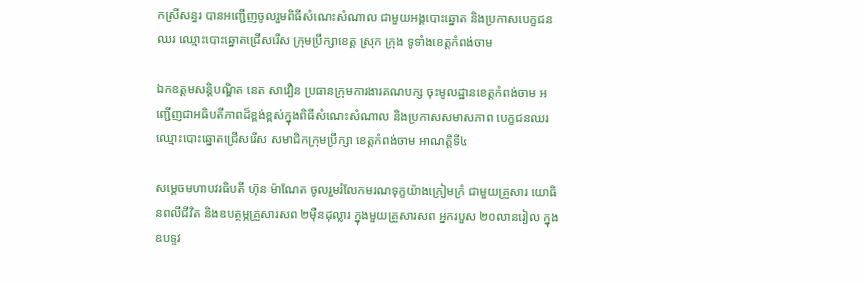កស្រីសន្ធរ បានអញ្ជើញចូលរួមពិធីសំណេះសំណាល ជាមួយអង្គបោះឆ្នោត និងប្រកាសបេក្ខជនឈរ ឈ្មោះបោះឆ្នោតជ្រើសរើស ក្រុមប្រឹក្សាខេត្ត ស្រុក ក្រុង ទូទាំងខេត្តកំពង់ចាម

ឯកឧត្តមសន្តិបណ្ឌិត នេត សាវឿន ប្រធានក្រុមការងារគណបក្ស ចុះមូលដ្ឋានខេត្តកំពង់ចាម អញ្ជើញជាអធិបតីភាពដ៏ខ្ពង់ខ្ពស់ក្នុងពិធីសំណេះសំណាល និងប្រកាសសមាសភាព បេក្ខជនឈរ ឈ្មោះបោះឆ្នោតជ្រើសរើស សមាជិកក្រុមប្រឹក្សា ខេត្តកំពង់ចាម អាណត្តិទី៤

សម្តេចមហាបវរធិបតី ហ៊ុន ម៉ាណែត ចូលរួមរំលែកមរណទុក្ខយ៉ាងក្រៀមក្រំ ជាមួយគ្រួសារ យោធិនពលីជីវិត និងឧបត្ថម្ភគ្រួសារសព ២ម៉ឺនដុល្លារ ក្នុងមួយគ្រួសារសព អ្នករបួស ២០លានរៀល ក្នុងឧបទ្ទវ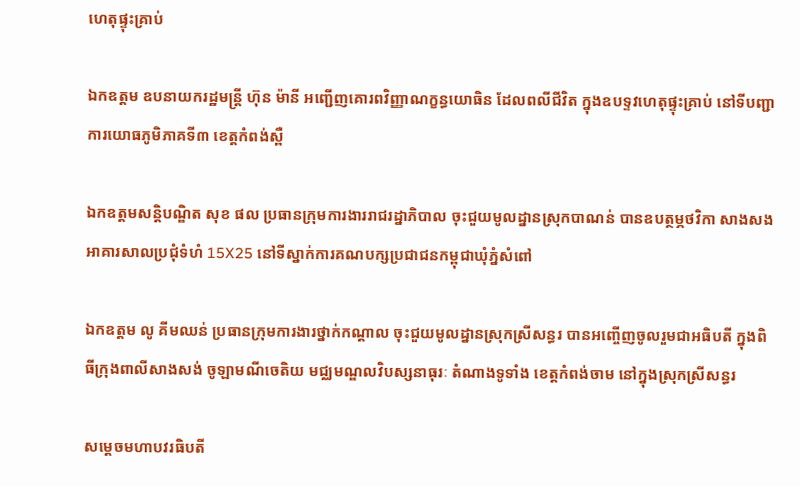ហេតុផ្ទុះគ្រាប់

ឯកឧត្តម ឧបនាយករដ្ឋមន្ត្រី ហ៊ុន ម៉ានី អញ្ជើញគោរពវិញ្ញាណក្ខន្ធយោធិន ដែលពលីជីវិត ក្នុងឧបទ្ទវហេតុផ្ទុះគ្រាប់ នៅទីបញ្ជាការយោធភូមិភាគទី៣ ខេត្តកំពង់ស្ពឺ

ឯកឧត្ដមសន្តិបណ្ឌិត សុខ ផល ប្រធានក្រុមការងាររាជរដ្នាភិបាល ចុះជួយមូលដ្នានស្រុកបាណន់ បានឧបត្ថម្ភថវិកា សាងសងអាគារសាលប្រជុំទំហំ 15X25 នៅទីស្នាក់ការគណបក្សប្រជាជនកម្ពុជាឃុំភ្នំសំពៅ

ឯកឧត្តម លូ គីមឈន់ ប្រធានក្រុមការងារថ្នាក់កណ្ដាល ចុះជួយមូលដ្នានស្រុកស្រីសន្ធរ បានអញ្ចើញចូលរួមជាអធិបតី ក្នុងពិធីក្រុងពាលីសាងសង់ ចូឡាមណីចេតិយ មជ្ឈមណ្ឌលវិបស្សនាធុរៈ តំណាងទូទាំង ខេត្តកំពង់ចាម នៅក្នុងស្រុកស្រីសន្ធរ

សម្ដេចមហាបវរធិបតី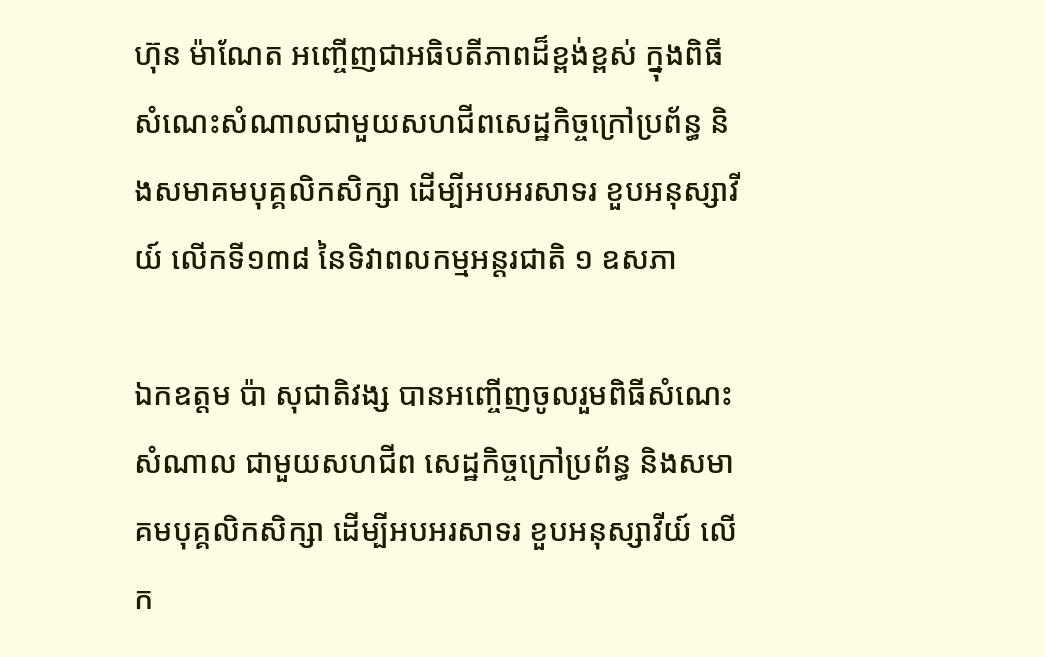ហ៊ុន ម៉ាណែត អញ្ចើញជាអធិបតីភាពដ៏ខ្ពង់ខ្ពស់ ក្នុងពិធីសំណេះសំណាលជាមួយសហជីពសេដ្ឋកិច្ចក្រៅប្រព័ន្ធ និងសមាគមបុគ្គលិកសិក្សា ដើម្បីអបអរសាទរ ខួបអនុស្សាវីយ៍ លើកទី១៣៨ នៃទិវាពលកម្មអន្តរជាតិ ១ ឧសភា

ឯកឧត្តម ប៉ា សុជាតិវង្ស បានអញ្ចើញចូលរួមពិធីសំណេះសំណាល ជាមួយសហជីព សេដ្ឋកិច្ចក្រៅប្រព័ន្ធ និងសមាគមបុគ្គលិកសិក្សា ដើម្បីអបអរសាទរ ខួបអនុស្សាវីយ៍ លើក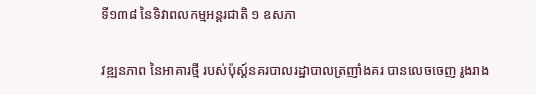ទី១៣៨ នៃទិវាពលកម្មអន្តរជាតិ ១ ឧសភា

វឌ្ឍនភាព នៃអាគារថ្មី របស់ប៉ុស្ត៍នគរបាលរដ្ឋាបាលត្រញាំងគរ បានលេចចេញ រូងរាង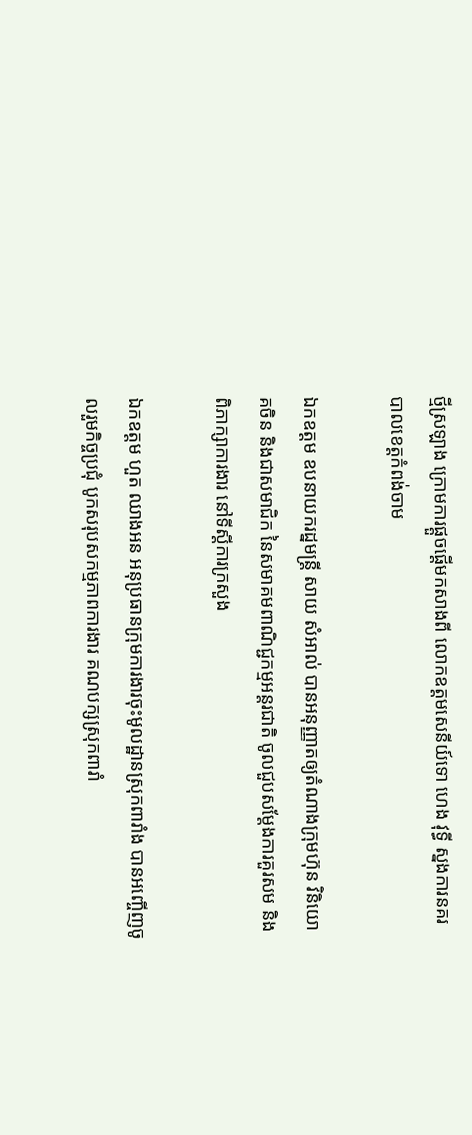ថ្មីស្រឡាង ក្រោមការផ្ដួចផ្ដើមកសាងពី លោកឧត្តមសេនីយ៍ទោ ហេង វុទ្ធី ស្នងការនគរបាលខេត្តកំពង់ចាម

ឯកឧត្តម ឧបនាយករដ្នមន្ត្រី សាយ សំអាល់ បានអនុញ្ញាតឲ្យតំណាងក្រុមហ៊ុន វិនិយោគចិន និងជាសមាជិក នៃសមាគមពាណិជ្ជកម្មអន្តរជាតិ ចូលជួបសម្ដែងការគួរសម និងពិភាក្សាការងារ នៅទីស្ដីការក្រសួង

ឯកឧត្តម ហួត ឈាងអន អនុប្រធានក្រុមការងារចុះមូលដ្ឋានស្រុកពារាំង បានអញ្ចើញចូលរួមកិច្ចប្រជុំ បូកសរុបសកម្មភាពការងារ គណបក្សស្រុកពារាំ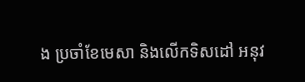ង ប្រចាំខែមេសា និងលើកទិសដៅ អនុវ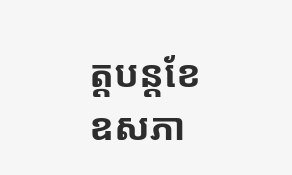ត្តបន្តខែឧសភា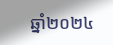ឆ្នាំ២០២៤